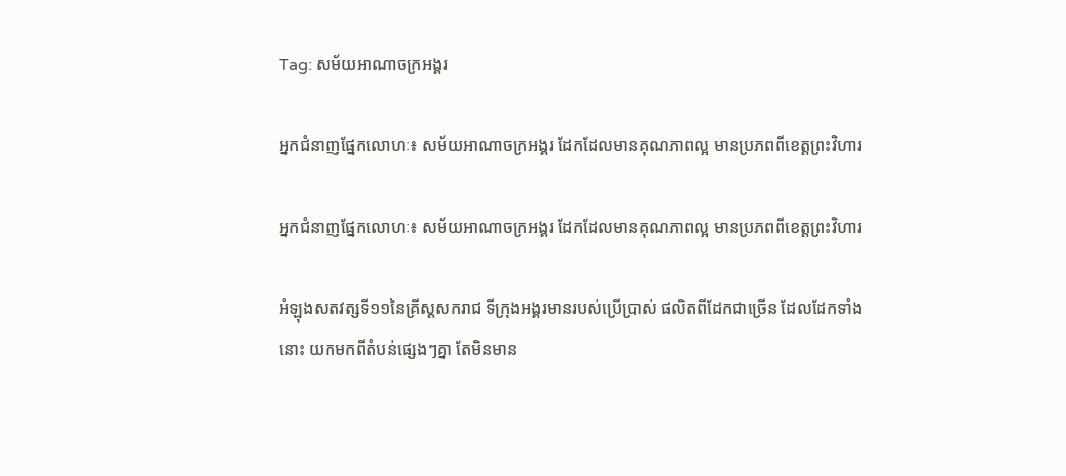Tag: សម័យអាណាចក្រអង្គរ

អ្នកជំនាញផ្នែកលោហៈ៖ សម័យអាណាចក្រអង្គរ ដែកដែលមានគុណភាពល្អ មានប្រភពពីខេត្តព្រះវិហារ

អ្នកជំនាញផ្នែកលោហៈ៖ សម័យអាណាចក្រអង្គរ ដែកដែលមានគុណភាពល្អ មានប្រភពពីខេត្តព្រះវិហារ

អំឡុងសតវត្សទី១១នៃគ្រីស្ដសករាជ ទីក្រុងអង្គរមានរបស់ប្រើប្រាស់ ផលិតពីដែកជាច្រើន ដែលដែកទាំងនោះ យកមកពីតំបន់ផ្សេងៗគ្នា តែមិនមាន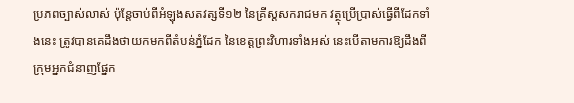ប្រភពច្បាស់លាស់ ប៉ុន្តែចាប់ពីអំឡុងសតវត្សទី១២ នៃគ្រីស្ដសករាជមក វត្ថុប្រើប្រាស់ធ្វើពីដែកទាំងនេះ ត្រូវបានគេដឹងថាយកមកពីតំបន់ភ្នំដែក នៃខេត្តព្រះវិហារទាំងអស់ នេះបើតាមការឱ្យដឹងពីក្រុមអ្នកជំនាញផ្នែក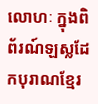លោហៈ ក្នុងពិព័រណ៍ឡស្លដែកបុរាណខ្មែរ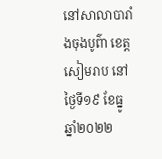នៅសាលាបារាំងចុងបូព៌ា ខេត្តសៀមរាប នៅថ្ងៃទី១៩ ខែធ្នូ ឆ្នាំ២០២២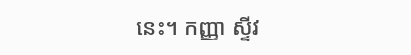នេះ។ កញ្ញា ស្ទីវ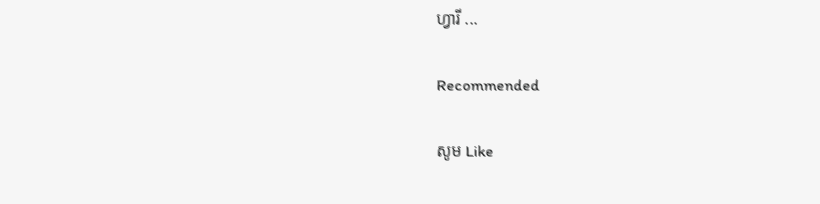ហ្វារី ...

Recommended

សូម Like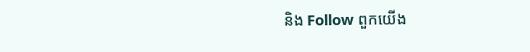និង Follow ពួកយើង